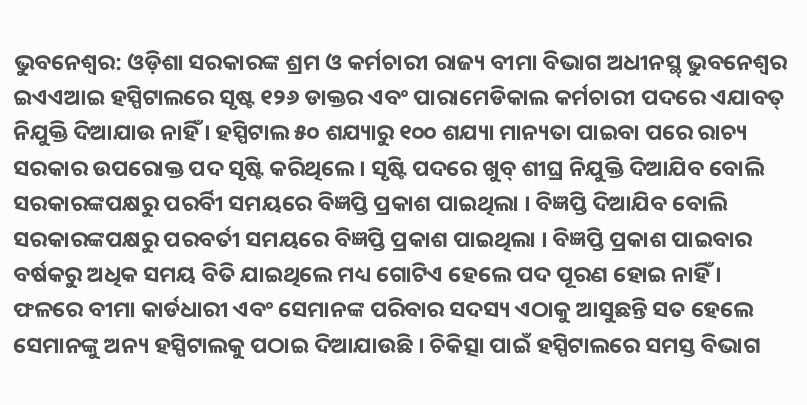ଭୁବନେଶ୍ୱର: ଓଡ଼ିଶା ସରକାରଙ୍କ ଶ୍ରମ ଓ କର୍ମଚାରୀ ରାଜ୍ୟ ବୀମା ବିଭାଗ ଅଧୀନସ୍ଥ୍ ଭୁବନେଶ୍ୱର ଇଏଏଆଇ ହସ୍ପିଟାଲରେ ସୃଷ୍ଟ ୧୨୬ ଡାକ୍ତର ଏବଂ ପାରାମେଡିକାଲ କର୍ମଚାରୀ ପଦରେ ଏଯାବତ୍ ନିଯୁକ୍ତି ଦିଆଯାଉ ନାହିଁ । ହସ୍ପିଟାଲ ୫୦ ଶଯ୍ୟାରୁ ୧୦୦ ଶଯ୍ୟା ମାନ୍ୟତା ପାଇବା ପରେ ରାଚ୍ୟ ସରକାର ଉପରୋକ୍ତ ପଦ ସୃଷ୍ଟି କରିଥିଲେ । ସୃଷ୍ଟି ପଦରେ ଖୁବ୍ ଶୀଘ୍ର ନିଯୁକ୍ତି ଦିଆଯିବ ବୋଲି ସରକାରଙ୍କପକ୍ଷରୁ ପରର୍ବିୀ ସମୟରେ ବିଜ୍ଞପ୍ତି ପ୍ରକାଶ ପାଇଥିଲା । ବିଜ୍ଞପ୍ତି ଦିଆଯିବ ବୋଲି ସରକାରଙ୍କପକ୍ଷରୁ ପରବର୍ତୀ ସମୟରେ ବିଜ୍ଞପ୍ତି ପ୍ରକାଶ ପାଇଥିଲା । ବିଜ୍ଞପ୍ତି ପ୍ରକାଶ ପାଇବାର ବର୍ଷକରୁ ଅଧିକ ସମୟ ବିତି ଯାଇଥିଲେ ମଧ୍ୟ ଗୋଟିଏ ହେଲେ ପଦ ପୂରଣ ହୋଇ ନାହିଁ । ଫଳରେ ବୀମା କାର୍ଡଧାରୀ ଏବଂ ସେମାନଙ୍କ ପରିବାର ସଦସ୍ୟ ଏଠାକୁ ଆସୁଛନ୍ତି ସତ ହେଲେ ସେମାନଙ୍କୁ ଅନ୍ୟ ହସ୍ପିଟାଲକୁ ପଠାଇ ଦିଆଯାଉଛି । ଚିକିତ୍ସା ପାଇଁ ହସ୍ପିଟାଲରେ ସମସ୍ତ ବିଭାଗ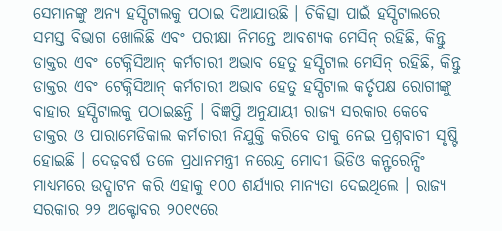ସେମାନଙ୍କୁ ଅନ୍ୟ ହସ୍ପିଟାଲକୁ ପଠାଇ ଦିଆଯାଉଛି । ଚିକିତ୍ସା ପାଇଁ ହସ୍ପିଟାଲରେ ସମସ୍ତ ବିଭାଗ ଖୋଲିଛି ଏବଂ ପରୀକ୍ଷା ନିମନ୍ତେ ଆବଶ୍ୟକ ମେସିନ୍ ରହିଛି, କିନ୍ତୁ ଡାକ୍ତର ଏବଂ ଟେକ୍ନିସିଆନ୍ କର୍ମଚାରୀ ଅଭାବ ହେତୁ ହସ୍ପିଟାଲ ମେସିନ୍ ରହିଛି, କିନ୍ତୁ ଡାକ୍ତର ଏବଂ ଟେକ୍ନିସିଆନ୍ କର୍ମଚାରୀ ଅଭାବ ହେତୁ ହସ୍ପିଟାଲ କର୍ତୃପକ୍ଷ ରୋଗୀଙ୍କୁ ବାହାର ହସ୍ପିଟାଲକୁ ପଠାଇଛନ୍ତି । ବିଜ୍ଞପ୍ତି ଅନୁଯାୟୀ ରାଜ୍ୟ ସରକାର କେବେ ଡାକ୍ତର ଓ ପାରାମେଡିକାଲ କର୍ମଚାରୀ ନିଯୁକ୍ତି କରିବେ ତାକୁ ନେଇ ପ୍ରଶ୍ନବାଚୀ ସୃଷ୍ଟି ହୋଇଛି । ଦେଢ଼ବର୍ଷ ତଳେ ପ୍ରଧାନମନ୍ତ୍ରୀ ନରେନ୍ଦ୍ର ମୋଦୀ ଭିଡିଓ କନ୍ଫରେନ୍ସିଂ ମାଧ୍ୟମରେ ଉଦ୍ଘାଟନ କରି ଏହାକୁ ୧୦୦ ଶର୍ଯ୍ୟାର ମାନ୍ୟତା ଦେଇଥିଲେ । ରାଜ୍ୟ ସରକାର ୨୨ ଅକ୍ଟୋବର ୨୦୧୯ରେ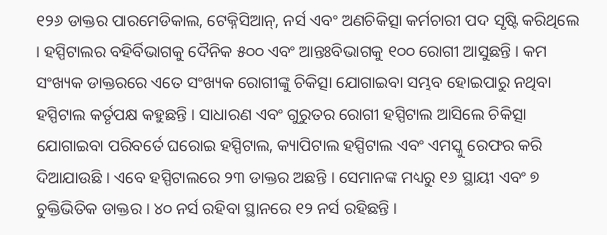୧୨୬ ଡାକ୍ତର ପାରମେଡିକାଲ, ଟେକ୍ନିସିଆନ୍, ନର୍ସ ଏବଂ ଅଣଚିକିତ୍ସା କର୍ମଚାରୀ ପଦ ସୃଷ୍ଟି କରିଥିଲେ । ହସ୍ପିଟାଲର ବହିର୍ବିଭାଗକୁ ଦୈନିକ ୫୦୦ ଏବଂ ଆନ୍ତଃବିଭାଗକୁ ୧୦୦ ରୋଗୀ ଆସୁଛନ୍ତି । କମ ସଂଖ୍ୟକ ଡାକ୍ତରରେ ଏତେ ସଂଖ୍ୟକ ରୋଗୀଙ୍କୁ ଚିକିତ୍ସା ଯୋଗାଇବା ସମ୍ଭବ ହୋଇପାରୁ ନଥିବା ହସ୍ପିଟାଲ କର୍ତୃପକ୍ଷ କହୁଛନ୍ତି । ସାଧାରଣ ଏବଂ ଗୁରୁତର ରୋଗୀ ହସ୍ପିଟାଲ ଆସିଲେ ଚିକିତ୍ସା ଯୋଗାଇବା ପରିବର୍ତେ ଘରୋଇ ହସ୍ପିଟାଲ, କ୍ୟାପିଟାଲ ହସ୍ପିଟାଲ ଏବଂ ଏମସ୍କୁ ରେଫର କରି ଦିଆଯାଉଛି । ଏବେ ହସ୍ପିଟାଲରେ ୨୩ ଡାକ୍ତର ଅଛନ୍ତି । ସେମାନଙ୍କ ମଧ୍ୟରୁ ୧୬ ସ୍ଥାୟୀ ଏବଂ ୭ ଚୁକ୍ତିଭିତିକ ଡାକ୍ତର । ୪୦ ନର୍ସ ରହିବା ସ୍ଥାନରେ ୧୨ ନର୍ସ ରହିଛନ୍ତି ।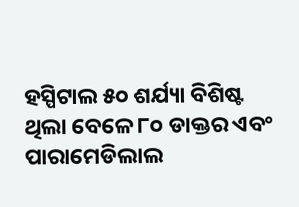ହସ୍ପିଟାଲ ୫୦ ଶର୍ଯ୍ୟା ବିଶିଷ୍ଟ ଥିଲା ବେଳେ ୮୦ ଡାକ୍ତର ଏବଂ ପାରାମେଡିଲାଲ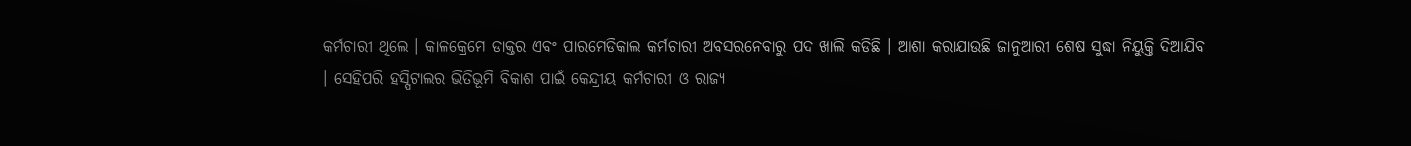କର୍ମଚାରୀ ଥିଲେ । କାଳକ୍ରେମେ ଡାକ୍ତର ଏବଂ ପାରମେଡିକାଲ କର୍ମଚାରୀ ଅବସରନେବାରୁ ପଦ ଖାଲି କଡିଛି । ଆଶା କରାଯାଉଛି ଜାନୁଆରୀ ଶେଷ ସୁଦ୍ଧା ନିୟୁକ୍ତି ଦିଆଯିବ । ସେହିପରି ହସ୍ପିଟାଲର ଭିତିଭୂମି ବିକାଶ ପାଇଁ କେନ୍ଦ୍ରୀୟ କର୍ମଚାରୀ ଓ ରାଜ୍ୟ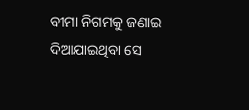ବୀମା ନିଗମକୁ ଜଣାଇ ଦିଆଯାଇଥିବା ସେ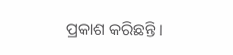ପ୍ରକାଶ କରିଛନ୍ତି ।